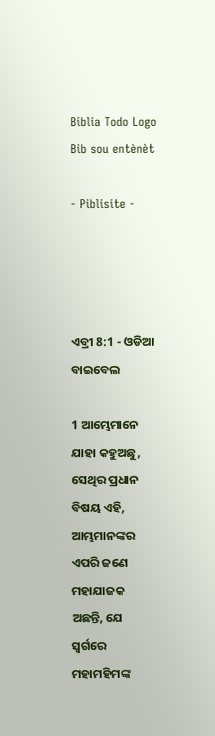Biblia Todo Logo
Bib sou entènèt

- Piblisite -




ଏବ୍ରୀ 8:1 - ଓଡିଆ ବାଇବେଲ

1 ଆମ୍ଭେମାନେ ଯାହା କହୁଅଛୁ, ସେଥିର ପ୍ରଧାନ ବିଷୟ ଏହି, ଆମ୍ଭମାନଙ୍କର ଏପରି ଜଣେ ମହାଯାଜକ ଅଛନ୍ତି, ଯେ ସ୍ୱର୍ଗରେ ମହାମହିମଙ୍କ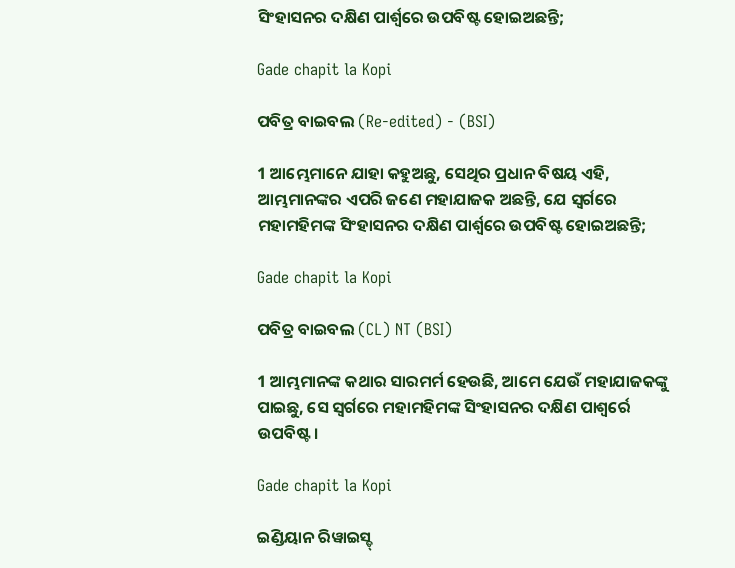ସିଂହାସନର ଦକ୍ଷିଣ ପାର୍ଶ୍ୱରେ ଉପବିଷ୍ଟ ହୋଇଅଛନ୍ତି;

Gade chapit la Kopi

ପବିତ୍ର ବାଇବଲ (Re-edited) - (BSI)

1 ଆମ୍ଭେମାନେ ଯାହା କହୁଅଛୁ, ସେଥିର ପ୍ରଧାନ ବିଷୟ ଏହି, ଆମ୍ଭମାନଙ୍କର ଏପରି ଜଣେ ମହାଯାଜକ ଅଛନ୍ତି, ଯେ ସ୍ଵର୍ଗରେ ମହାମହିମଙ୍କ ସିଂହାସନର ଦକ୍ଷିଣ ପାର୍ଶ୍ଵରେ ଉପବିଷ୍ଟ ହୋଇଅଛନ୍ତି;

Gade chapit la Kopi

ପବିତ୍ର ବାଇବଲ (CL) NT (BSI)

1 ଆମ୍ଭମାନଙ୍କ କଥାର ସାରମର୍ମ ହେଉଛି, ଆମେ ଯେଉଁ ମହାଯାଜକଙ୍କୁ ପାଇଛୁ, ସେ ସ୍ୱର୍ଗରେ ମହାମହିମଙ୍କ ସିଂହାସନର ଦକ୍ଷିଣ ପାଶ୍ୱର୍ରେ ଉପବିଷ୍ଟ।

Gade chapit la Kopi

ଇଣ୍ଡିୟାନ ରିୱାଇସ୍ଡ୍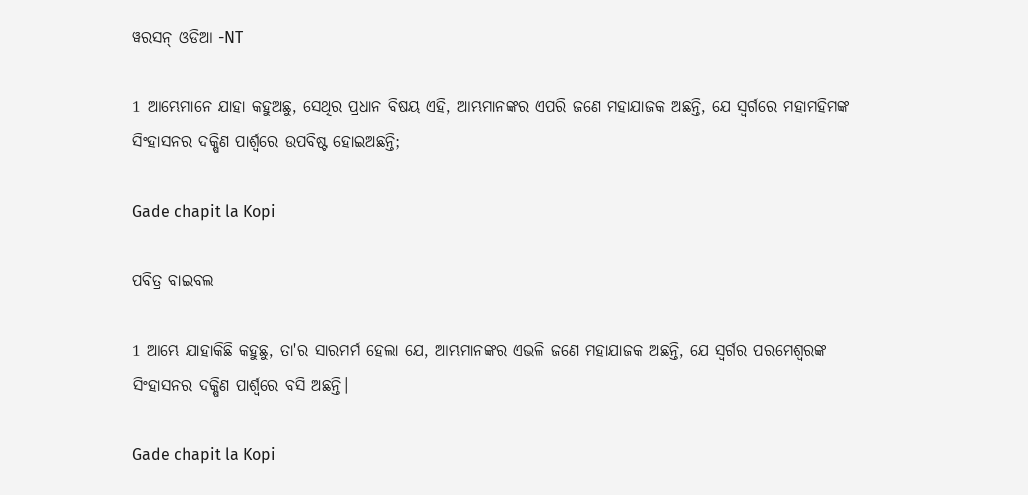ୱରସନ୍ ଓଡିଆ -NT

1 ଆମ୍ଭେମାନେ ଯାହା କହୁଅଛୁ, ସେଥିର ପ୍ରଧାନ ବିଷୟ ଏହି, ଆମ୍ଭମାନଙ୍କର ଏପରି ଜଣେ ମହାଯାଜକ ଅଛନ୍ତି, ଯେ ସ୍ୱର୍ଗରେ ମହାମହିମଙ୍କ ସିଂହାସନର ଦକ୍ଷିଣ ପାର୍ଶ୍ୱରେ ଉପବିଷ୍ଟ ହୋଇଅଛନ୍ତି;

Gade chapit la Kopi

ପବିତ୍ର ବାଇବଲ

1 ଆମ୍ଭେ ଯାହାକିଛି କହୁଛୁ, ତା'ର ସାରମର୍ମ ହେଲା ଯେ, ଆମ୍ଭମାନଙ୍କର ଏଭଳି ଜଣେ ମହାଯାଜକ ଅଛନ୍ତି, ଯେ ସ୍ୱର୍ଗର ପରମେଶ୍ୱରଙ୍କ ସିଂହାସନର ଦକ୍ଷିଣ ପାର୍ଶ୍ୱରେ ବସି ଅଛନ୍ତି।

Gade chapit la Kopi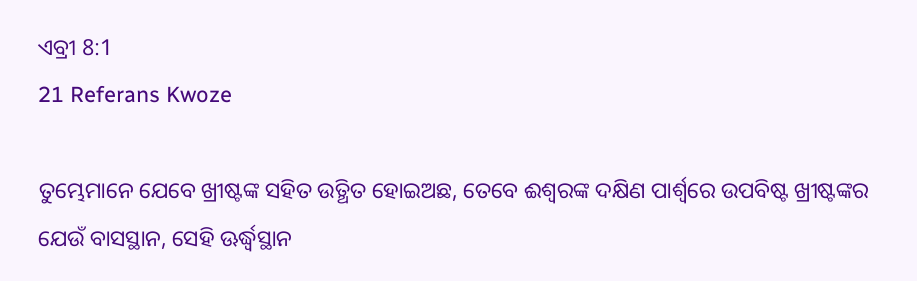ଏବ୍ରୀ 8:1
21 Referans Kwoze

ତୁମ୍ଭେମାନେ ଯେବେ ଖ୍ରୀଷ୍ଟଙ୍କ ସହିତ ଉତ୍ଥିତ ହୋଇଅଛ, ତେବେ ଈଶ୍ୱରଙ୍କ ଦକ୍ଷିଣ ପାର୍ଶ୍ୱରେ ଉପବିଷ୍ଟ ଖ୍ରୀଷ୍ଟଙ୍କର ଯେଉଁ ବାସସ୍ଥାନ, ସେହି ଊର୍ଦ୍ଧ୍ୱସ୍ଥାନ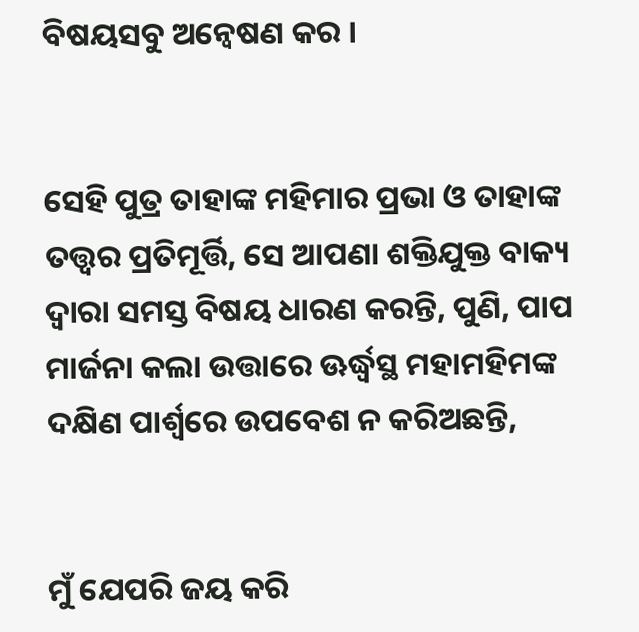ବିଷୟସବୁ ଅନ୍ୱେଷଣ କର ।


ସେହି ପୁତ୍ର ତାହାଙ୍କ ମହିମାର ପ୍ରଭା ଓ ତାହାଙ୍କ ତତ୍ତ୍ୱର ପ୍ରତିମୂର୍ତ୍ତି, ସେ ଆପଣା ଶକ୍ତିଯୁକ୍ତ ବାକ୍ୟ ଦ୍ୱାରା ସମସ୍ତ ବିଷୟ ଧାରଣ କରନ୍ତି, ପୁଣି, ପାପ ମାର୍ଜନା କଲା ଉତ୍ତାରେ ଊର୍ଦ୍ଧ୍ୱସ୍ଥ ମହାମହିମଙ୍କ ଦକ୍ଷିଣ ପାର୍ଶ୍ୱରେ ଉପବେଶ ନ କରିଅଛନ୍ତି,


ମୁଁ ଯେପରି ଜୟ କରି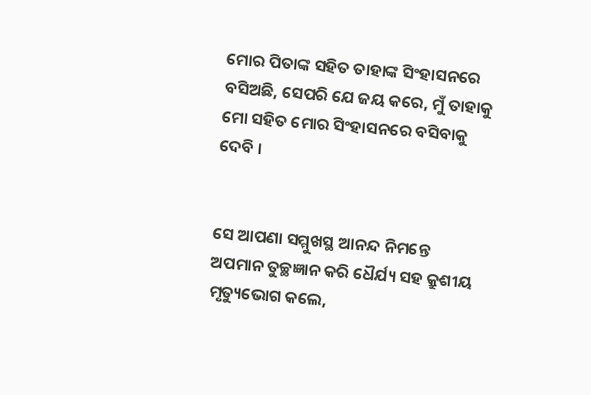ମୋର ପିତାଙ୍କ ସହିତ ତାହାଙ୍କ ସିଂହାସନରେ ବସିଅଛି, ସେପରି ଯେ ଜୟ କରେ, ମୁଁ ତାହାକୁ ମୋ ସହିତ ମୋର ସିଂହାସନରେ ବସିବାକୁ ଦେବି ।


ସେ ଆପଣା ସମ୍ମୁଖସ୍ଥ ଆନନ୍ଦ ନିମନ୍ତେ ଅପମାନ ତୁଚ୍ଛଜ୍ଞାନ କରି ଧୈର୍ଯ୍ୟ ସହ କ୍ରୁଶୀୟ ମୃତ୍ୟୁଭୋଗ କଲେ,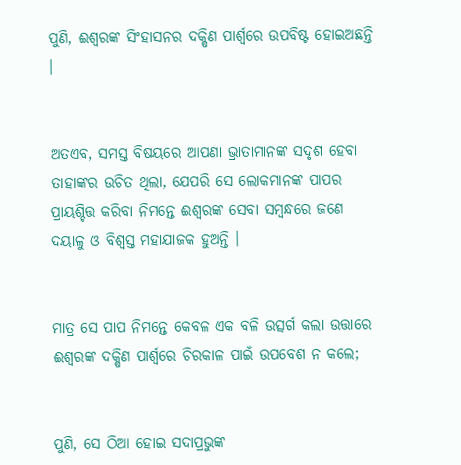ପୁଣି, ଈଶ୍ୱରଙ୍କ ସିଂହାସନର ଦକ୍ଷିଣ ପାର୍ଶ୍ୱରେ ଉପବିଷ୍ଟ ହୋଇଅଛନ୍ତି ।


ଅତଏବ, ସମସ୍ତ ବିଷୟରେ ଆପଣା ଭ୍ରାତାମାନଙ୍କ ସଦୃଶ ହେବା ତାହାଙ୍କର ଉଚିତ ଥିଲା, ଯେପରି ସେ ଲୋକମାନଙ୍କ ପାପର ପ୍ରାୟଶ୍ଚିତ୍ତ କରିବା ନିମନ୍ତେ ଈଶ୍ୱରଙ୍କ ସେବା ସମ୍ବନ୍ଧରେ ଜଣେ ଦୟାଳୁ ଓ ବିଶ୍ୱସ୍ତ ମହାଯାଜକ ହୁଅନ୍ତି ।


ମାତ୍ର ସେ ପାପ ନିମନ୍ତେ କେବଳ ଏକ ବଳି ଉତ୍ସର୍ଗ କଲା ଉତ୍ତାରେ ଈଶ୍ୱରଙ୍କ ଦକ୍ଷିଣ ପାର୍ଶ୍ୱରେ ଚିରକାଳ ପାଇଁ ଉପବେଶ ନ କଲେ;


ପୁଣି, ସେ ଠିଆ ହୋଇ ସଦାପ୍ରଭୁଙ୍କ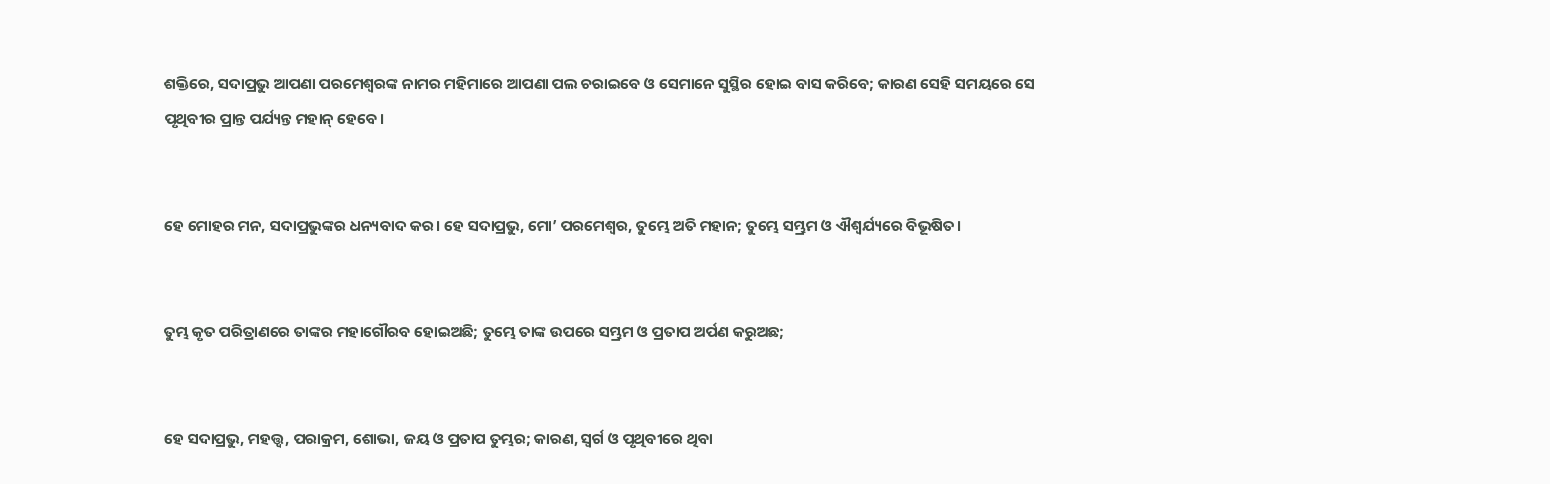ଶକ୍ତିରେ, ସଦାପ୍ରଭୁ ଆପଣା ପରମେଶ୍ୱରଙ୍କ ନାମର ମହିମାରେ ଆପଣା ପଲ ଚରାଇବେ ଓ ସେମାନେ ସୁସ୍ଥିର ହୋଇ ବାସ କରିବେ; କାରଣ ସେହି ସମୟରେ ସେ ପୃଥିବୀର ପ୍ରାନ୍ତ ପର୍ଯ୍ୟନ୍ତ ମହାନ୍ ହେବେ।


ହେ ମୋହର ମନ, ସଦାପ୍ରଭୁଙ୍କର ଧନ୍ୟବାଦ କର। ହେ ସଦାପ୍ରଭୁ, ମୋ’ ପରମେଶ୍ୱର, ତୁମ୍ଭେ ଅତି ମହାନ; ତୁମ୍ଭେ ସମ୍ଭ୍ରମ ଓ ଐଶ୍ୱର୍ଯ୍ୟରେ ବିଭୂଷିତ।


ତୁମ୍ଭ କୃତ ପରିତ୍ରାଣରେ ତାଙ୍କର ମହାଗୌରବ ହୋଇଅଛି; ତୁମ୍ଭେ ତାଙ୍କ ଉପରେ ସମ୍ଭ୍ରମ ଓ ପ୍ରତାପ ଅର୍ପଣ କରୁଅଛ;


ହେ ସଦାପ୍ରଭୁ, ମହତ୍ତ୍ୱ, ପରାକ୍ରମ, ଶୋଭା, ଜୟ ଓ ପ୍ରତାପ ତୁମ୍ଭର; କାରଣ, ସ୍ୱର୍ଗ ଓ ପୃଥିବୀରେ ଥିବା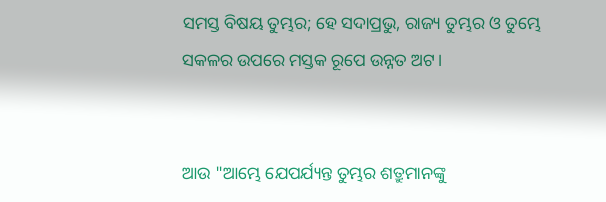ସମସ୍ତ ବିଷୟ ତୁମ୍ଭର; ହେ ସଦାପ୍ରଭୁ, ରାଜ୍ୟ ତୁମ୍ଭର ଓ ତୁମ୍ଭେ ସକଳର ଉପରେ ମସ୍ତକ ରୂପେ ଉନ୍ନତ ଅଟ।


ଆଉ "ଆମ୍ଭେ ଯେପର୍ଯ୍ୟନ୍ତ ତୁମ୍ଭର ଶତ୍ରୁମାନଙ୍କୁ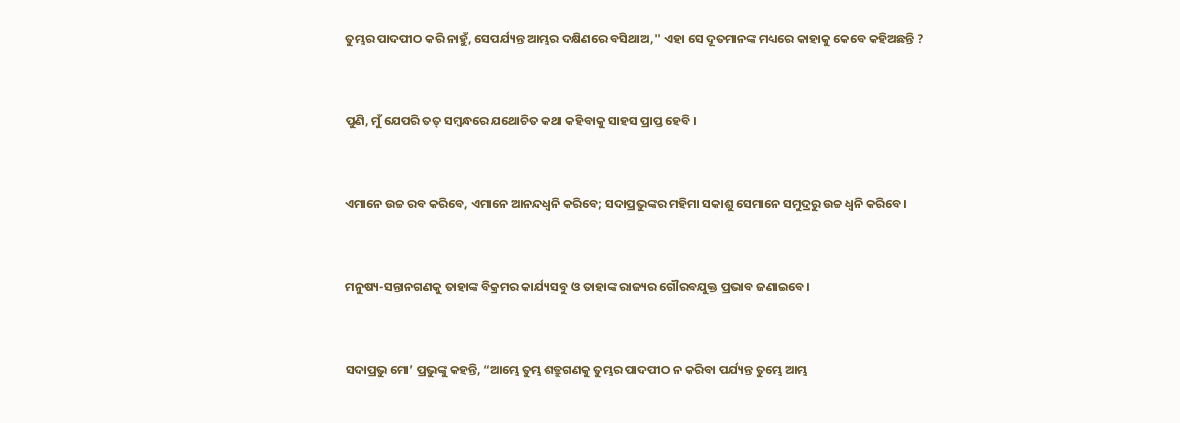ତୁମ୍ଭର ପାଦପୀଠ କରି ନାହୁଁ, ସେପର୍ଯ୍ୟନ୍ତ ଆମ୍ଭର ଦକ୍ଷିଣରେ ବସିଥାଅ,'' ଏହା ସେ ଦୂତମାନଙ୍କ ମଧ୍ୟରେ କାହାକୁ କେବେ କହିଅଛନ୍ତି ?


ପୁଣି, ମୁଁ ଯେପରି ତତ୍ ସମ୍ବନ୍ଧରେ ଯଥୋଚିତ କଥା କହିବାକୁ ସାହସ ପ୍ରାପ୍ତ ହେବି ।


ଏମାନେ ଉଚ୍ଚ ରବ କରିବେ, ଏମାନେ ଆନନ୍ଦଧ୍ୱନି କରିବେ; ସଦାପ୍ରଭୁଙ୍କର ମହିମା ସକାଶୁ ସେମାନେ ସମୁଦ୍ରରୁ ଉଚ୍ଚ ଧ୍ୱନି କରିବେ।


ମନୁଷ୍ୟ-ସନ୍ତାନଗଣକୁ ତାହାଙ୍କ ବିକ୍ରମର କାର୍ଯ୍ୟସବୁ ଓ ତାହାଙ୍କ ରାଜ୍ୟର ଗୌରବଯୁକ୍ତ ପ୍ରଭାବ ଜଣାଇବେ।


ସଦାପ୍ରଭୁ ମୋ’ ପ୍ରଭୁଙ୍କୁ କହନ୍ତି, “ଆମ୍ଭେ ତୁମ୍ଭ ଶତ୍ରୁଗଣକୁ ତୁମ୍ଭର ପାଦପୀଠ ନ କରିବା ପର୍ଯ୍ୟନ୍ତ ତୁମ୍ଭେ ଆମ୍ଭ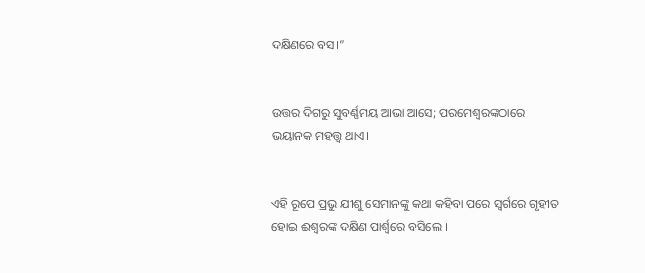ଦକ୍ଷିଣରେ ବସ।”


ଉତ୍ତର ଦିଗରୁ ସୁବର୍ଣ୍ଣମୟ ଆଭା ଆସେ; ପରମେଶ୍ୱରଙ୍କଠାରେ ଭୟାନକ ମହତ୍ତ୍ୱ ଥାଏ।


ଏହି ରୂପେ ପ୍ରଭୁ ଯୀଶୁ ସେମାନଙ୍କୁ କଥା କହିବା ପରେ ସ୍ୱର୍ଗରେ ଗୃହୀତ ହୋଇ ଈଶ୍ୱରଙ୍କ ଦକ୍ଷିଣ ପାର୍ଶ୍ୱରେ ବସିଲେ ।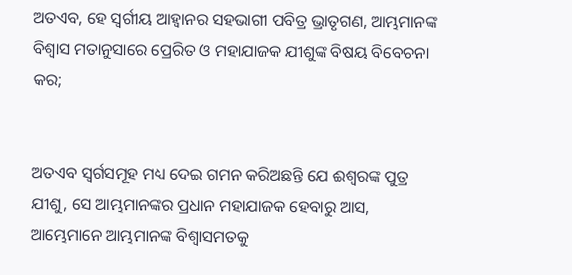ଅତଏବ, ହେ ସ୍ୱର୍ଗୀୟ ଆହ୍ୱାନର ସହଭାଗୀ ପବିତ୍ର ଭ୍ରାତୃଗଣ, ଆମ୍ଭମାନଙ୍କ ବିଶ୍ୱାସ ମତାନୁସାରେ ପ୍ରେରିତ ଓ ମହାଯାଜକ ଯୀଶୁଙ୍କ ବିଷୟ ବିବେଚନା କର;


ଅତଏବ ସ୍ୱର୍ଗସମୂହ ମଧ୍ୟ ଦେଇ ଗମନ କରିଅଛନ୍ତି ଯେ ଈଶ୍ୱରଙ୍କ ପୁତ୍ର ଯୀଶୁ, ସେ ଆମ୍ଭମାନଙ୍କର ପ୍ରଧାନ ମହାଯାଜକ ହେବାରୁ ଆସ, ଆମ୍ଭେମାନେ ଆମ୍ଭମାନଙ୍କ ବିଶ୍ୱାସମତକୁ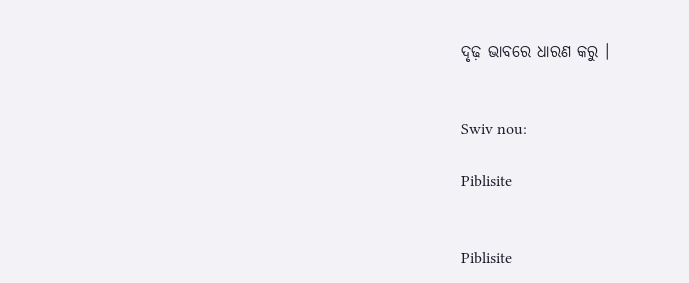ଦୃଢ଼ ଭାବରେ ଧାରଣ କରୁ ।


Swiv nou:

Piblisite


Piblisite